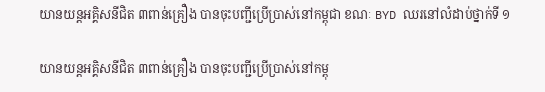យានយន្តអគ្គិសនីជិត ៣ពាន់គ្រឿង បានចុះបញ្ជីប្រើប្រាស់នៅកម្ពុជា ខណៈ BYD ឈរនៅលំដាប់ថ្នាក់ទី ១

យានយន្តអគ្គិសនីជិត ៣ពាន់គ្រឿង បានចុះបញ្ជីប្រើប្រាស់នៅកម្ពុ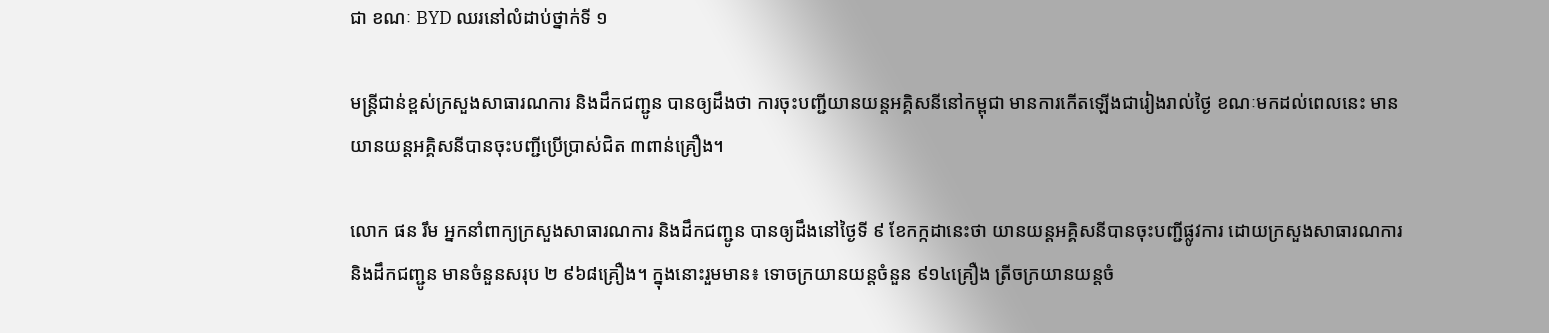ជា ខណៈ BYD ឈរនៅលំដាប់ថ្នាក់ទី ១

មន្ត្រីជាន់ខ្ពស់ក្រសួងសាធារណការ និងដឹកជញ្ជូន បានឲ្យដឹងថា ការចុះបញ្ជីយានយន្តអគ្គិសនីនៅកម្ពុជា មានការកើតឡើងជារៀងរាល់ថ្ងៃ ខណៈមកដល់ពេលនេះ មានយានយន្តអគ្គិសនីបានចុះបញ្ជីប្រើប្រាស់ជិត ៣ពាន់គ្រឿង។

លោក ផន រឹម អ្នកនាំពាក្យក្រសួងសាធារណការ និងដឹកជញ្ជូន បានឲ្យដឹងនៅថ្ងៃទី ៩ ខែកក្កដានេះថា យានយន្តអគ្គិសនីបានចុះបញ្ជីផ្លូវការ ដោយក្រសួងសាធារណការ និងដឹកជញ្ជូន មានចំនួនសរុប ២ ៩៦៨គ្រឿង។ ក្នុងនោះរួមមាន៖ ទោចក្រយានយន្តចំនួន ៩១៤គ្រឿង ត្រីចក្រយានយន្តចំ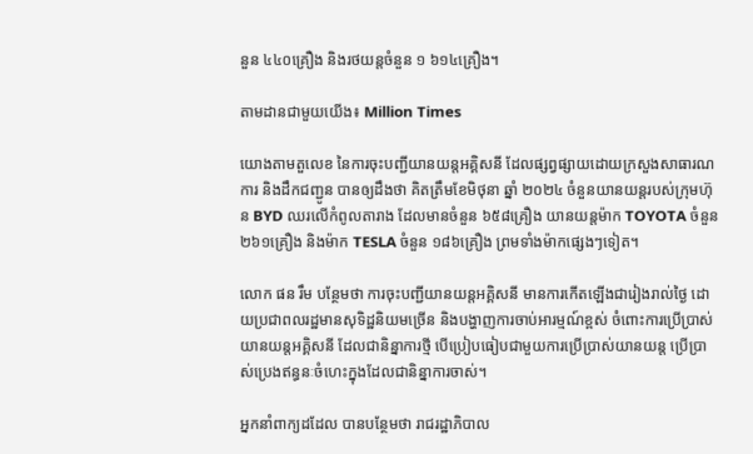នួន ៤៤០គ្រឿង និងរថយន្តចំនួន ១ ៦១៤គ្រឿង។

តាមដានជាមួយយើង៖ Million Times

យោងតាមតួលេខ នៃការចុះបញ្ជីយានយន្តអគ្គិសនី ដែលផ្សព្វផ្សាយដោយក្រសួងសាធារណការ និងដឹកជញ្ជូន បានឲ្យដឹងថា គិតត្រឹមខែមិថុនា ឆ្នាំ ២០២៤ ចំនួនយានយន្តរបស់ក្រុមហ៊ុន BYD ឈរលើកំពូលតារាង ដែលមានចំនួន ៦៥៨គ្រឿង យានយន្តម៉ាក TOYOTA ចំនួន ២៦១គ្រឿង និងម៉ាក TESLA ចំនួន ១៨៦គ្រឿង ព្រមទាំងម៉ាកផ្សេងៗទៀត។

លោក ផន រឹម បន្ថែមថា ការចុះបញ្ជីយានយន្តអគ្គិសនី មានការកើតឡើងជារៀងរាល់ថ្ងៃ ដោយប្រជាពលរដ្ឋមានសុទិដ្ឋនិយមច្រើន និងបង្ហាញការចាប់អារម្មណ៍ខ្ពស់ ចំពោះការប្រើប្រាស់យានយន្តអគ្គិសនី ដែលជានិន្នាការថ្មី បើប្រៀបធៀបជាមួយការប្រើប្រាស់យានយន្ត ប្រើប្រាស់ប្រេងឥន្ធនៈចំហេះក្នុងដែលជានិន្នាការចាស់។

អ្នកនាំពាក្យដដែល បានបន្ថែមថា រាជរដ្ឋាភិបាល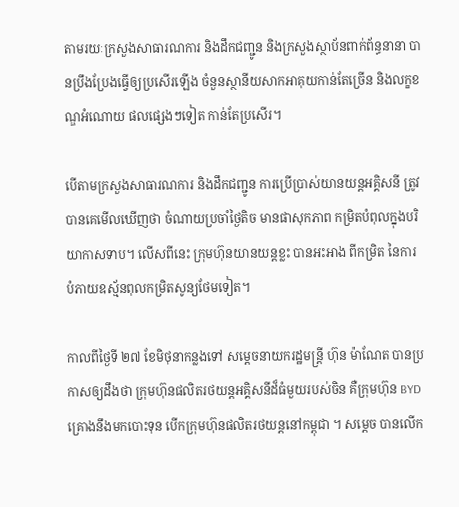តាមរយៈក្រសួងសាធារណការ និងដឹកជញ្ជូន និងក្រសួងស្ថាប័នពាក់ព័ន្ធនានា បានប្រឹងប្រែងធ្វើឲ្យប្រសើរឡើង ចំនួនស្ថានីយសាកអាគុយកាន់តែច្រើន និងលក្ខខណ្ឌអំណោយ ផលផ្សេងៗទៀត កាន់តែប្រសើរ។

បើតាមក្រសួងសាធារណការ និងដឹកជញ្ជូន ការប្រើប្រាស់យានយន្តអគ្គិសនី ត្រូវបានគេមើលឃើញថា ចំណាយប្រចាំថ្ងៃតិច មានផាសុកភាព កម្រិតបំពុលក្នុងបរិយាកាសទាប។ លើសពីនេះ ក្រុមហ៊ុនយានយន្តខ្លះ បានអះអាង ពីកម្រិត នៃការបំភាយឧស្ម័នពុលកម្រិតសូន្យថែមទៀត។

កាលពីថ្ងៃទី ២៧ ខែមិថុនាកន្លងទៅ សម្ដេចនាយករដ្ឋមន្ត្រី ហ៊ុន ម៉ាណែត បានប្រកាសឲ្យដឹងថា ក្រុមហ៊ុនផលិតរថយន្តអគ្គិសនីដ៏ធំមួយរបស់ចិន គឺក្រុមហ៊ុន BYD គ្រោងនឹងមកបោះទុន បើកក្រុមហ៊ុនផលិតរថយន្តនៅកម្ពុជា ។ សម្ដេច បានលើក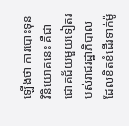ឡើងថា ការបោះទុនវិនិយោគនេះ គឺជាជោគជ័យមួយទៀតរបស់រាជរដ្ឋាភិបាល ដែលខិតខំដើរទាក់ម៉ូ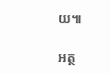យ៕

អត្ថ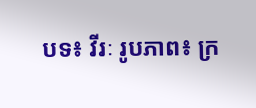បទ៖ វីរៈ រូបភាព៖ ក្រ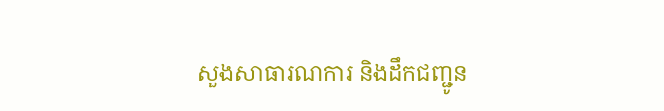សួងសាធារណការ និងដឹកជញ្ជូន